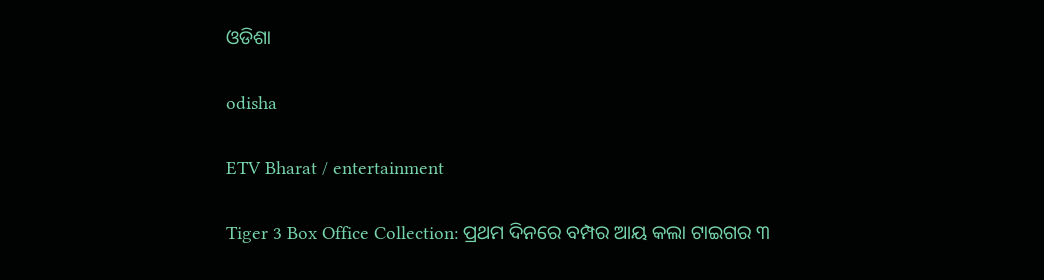ଓଡିଶା

odisha

ETV Bharat / entertainment

Tiger 3 Box Office Collection: ପ୍ରଥମ ଦିନରେ ବମ୍ପର ଆୟ କଲା ଟାଇଗର ୩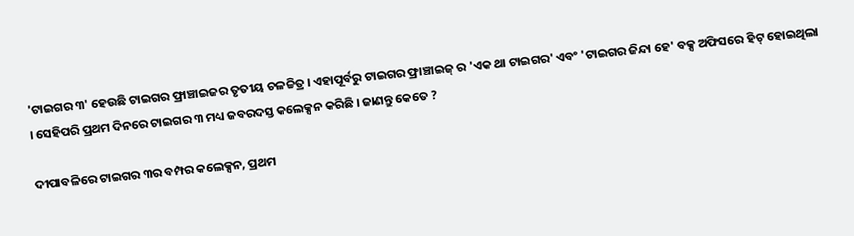'ଟାଇଗର ୩' ହେଉଛି ଟାଇଗର ଫ୍ରାଞ୍ଚାଇଜର ତୃତୀୟ ଚଳଚ୍ଚିତ୍ର । ଏହାପୂର୍ବରୁ ଟାଇଗର ଫ୍ରାଞ୍ଚାଇଜ୍ ର 'ଏକ ଥା ଟାଇଗର' ଏବଂ 'ଟାଇଗର ଜିନ୍ଦା ହେ' ବକ୍ସ ଅଫିସରେ ହିଟ୍ ହୋଇଥିଲା । ସେହିପରି ପ୍ରଥମ ଦିନରେ ଟାଇଗର ୩ ମଧ୍ୟ ଜବରଦସ୍ତ କଲେକ୍ସନ କରିଛି । ଜାଣନ୍ତୁ କେତେ ?

ଦୀପାବଳିରେ ଟାଇଗର ୩ର ବମ୍ପର କଲେକ୍ସନ, ପ୍ରଥମ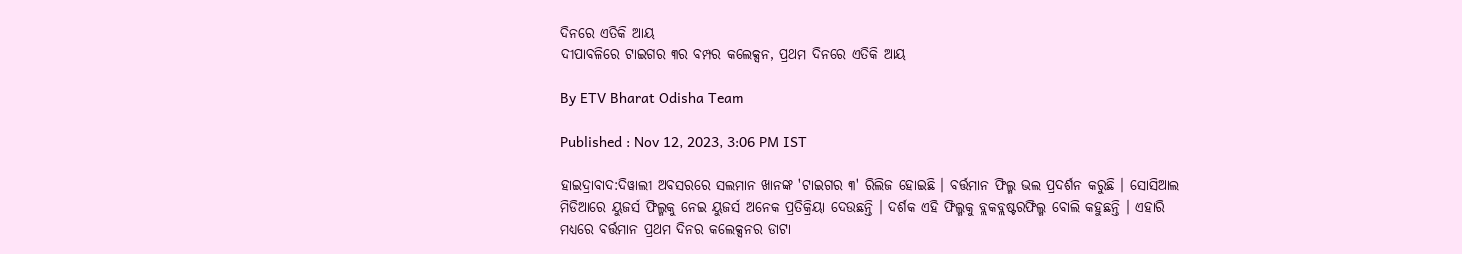ଦିନରେ ଏତିକି ଆୟ
ଦୀପାବଳିରେ ଟାଇଗର ୩ର ବମ୍ପର କଲେକ୍ସନ, ପ୍ରଥମ ଦିନରେ ଏତିକି ଆୟ

By ETV Bharat Odisha Team

Published : Nov 12, 2023, 3:06 PM IST

ହାଇଦ୍ରାବାଦ:ଦିୱାଲୀ ଅବସରରେ ସଲମାନ ଖାନଙ୍କ 'ଟାଇଗର ୩' ରିଲିଜ ହୋଇଛି । ବର୍ତ୍ତମାନ ଫିଲ୍ମ ଭଲ ପ୍ରଦର୍ଶନ କରୁଛି । ସୋସିଆଲ ମିଡିଆରେ ୟୁଜର୍ସ ଫିଲ୍ମକୁ ନେଇ ୟୁଜର୍ସ ଅନେକ ପ୍ରତିକ୍ରିୟା ଦେଉଛନ୍ତି । ଦର୍ଶକ ଏହି ଫିଲ୍ମକୁ ବ୍ଲକବ୍ଲଷ୍ଟରଫିଲ୍ମ ବୋଲି କହୁଛନ୍ତି । ଏହାରି ମଧ୍ୟରେ ବର୍ତ୍ତମାନ ପ୍ରଥମ ଦିନର କଲେକ୍ସନର ଡାଟା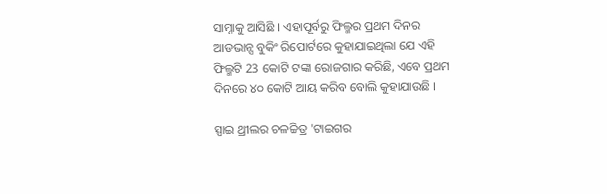ସାମ୍ନାକୁ ଆସିଛି । ଏହାପୂର୍ବରୁ ଫିଲ୍ମର ପ୍ରଥମ ଦିନର ଆଡଭାନ୍ସ ବୁକିଂ ରିପୋର୍ଟରେ କୁହାଯାଇଥିଲା ଯେ ଏହି ଫିଲ୍ମଟି 23 କୋଟି ଟଙ୍କା ରୋଜଗାର କରିଛି, ଏବେ ପ୍ରଥମ ଦିନରେ ୪୦ କୋଟି ଆୟ କରିବ ବୋଲି କୁହାଯାଉଛି ।

ସ୍ପାଇ ଥ୍ରୀଲର ଚଳଚ୍ଚିତ୍ର 'ଟାଇଗର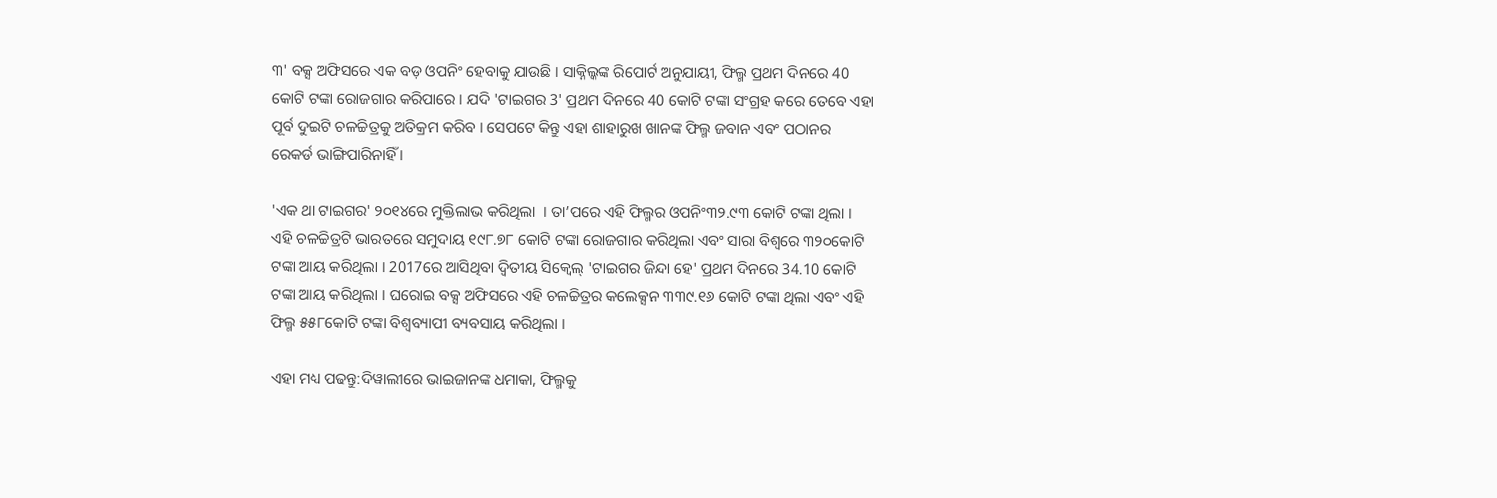୩' ବକ୍ସ ଅଫିସରେ ଏକ ବଡ଼ ଓପନିଂ ହେବାକୁ ଯାଉଛି । ସାକ୍ନିଲ୍କଙ୍କ ରିପୋର୍ଟ ଅନୁଯାୟୀ, ଫିଲ୍ମ ପ୍ରଥମ ଦିନରେ 40 କୋଟି ଟଙ୍କା ରୋଜଗାର କରିପାରେ । ଯଦି 'ଟାଇଗର 3' ପ୍ରଥମ ଦିନରେ 40 କୋଟି ଟଙ୍କା ସଂଗ୍ରହ କରେ ତେବେ ଏହା ପୂର୍ବ ଦୁଇଟି ଚଳଚ୍ଚିତ୍ରକୁ ଅତିକ୍ରମ କରିବ । ସେପଟେ କିନ୍ତୁ ଏହା ଶାହାରୁଖ ଖାନଙ୍କ ଫିଲ୍ମ ଜବାନ ଏବଂ ପଠାନର ରେକର୍ଡ ଭାଙ୍ଗିପାରିନାହିଁ ।

'ଏକ ଥା ଟାଇଗର' ୨୦୧୪ରେ ମୁକ୍ତିଲାଭ କରିଥିଲା  । ତା’ପରେ ଏହି ଫିଲ୍ମର ଓପନିଂ୩୨.୯୩ କୋଟି ଟଙ୍କା ଥିଲା । ଏହି ଚଳଚ୍ଚିତ୍ରଟି ଭାରତରେ ସମୁଦାୟ ୧୯୮.୭୮ କୋଟି ଟଙ୍କା ରୋଜଗାର କରିଥିଲା ଏବଂ ସାରା ବିଶ୍ୱରେ ୩୨୦କୋଟି ଟଙ୍କା ଆୟ କରିଥିଲା । 2017ରେ ଆସିଥିବା ଦ୍ୱିତୀୟ ସିକ୍ୱେଲ୍ 'ଟାଇଗର ଜିନ୍ଦା ହେ' ପ୍ରଥମ ଦିନରେ 34.10 କୋଟି ଟଙ୍କା ଆୟ କରିଥିଲା । ଘରୋଇ ବକ୍ସ ଅଫିସରେ ଏହି ଚଳଚ୍ଚିତ୍ରର କଲେକ୍ସନ ୩୩୯.୧୬ କୋଟି ଟଙ୍କା ଥିଲା ଏବଂ ଏହି ଫିଲ୍ମ ୫୫୮କୋଟି ଟଙ୍କା ବିଶ୍ବବ୍ୟାପୀ ବ୍ୟବସାୟ କରିଥିଲା ।

ଏହା ମଧ୍ୟ ପଢନ୍ତୁ:ଦିୱାଲୀରେ ଭାଇଜାନଙ୍କ ଧମାକା, ଫିଲ୍ମକୁ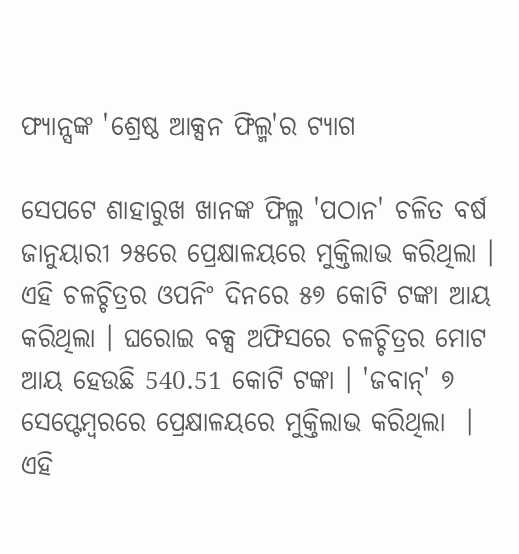ଫ୍ୟାନ୍ସଙ୍କ 'ଶ୍ରେଷ୍ଠ ଆକ୍ସନ ଫିଲ୍ମ'ର ଟ୍ୟାଗ

ସେପଟେ ଶାହାରୁଖ ଖାନଙ୍କ ଫିଲ୍ମ 'ପଠାନ' ଚଳିତ ବର୍ଷ ଜାନୁୟାରୀ ୨୫ରେ ପ୍ରେକ୍ଷାଳୟରେ ମୁକ୍ତିଲାଭ କରିଥିଲା । ଏହି ଚଳଚ୍ଚିତ୍ରର ଓପନିଂ ଦିନରେ ୫୭ କୋଟି ଟଙ୍କା ଆୟ କରିଥିଲା । ଘରୋଇ ବକ୍ସ ଅଫିସରେ ଚଳଚ୍ଚିତ୍ରର ମୋଟ ଆୟ ହେଉଛି 540.51 କୋଟି ଟଙ୍କା । 'ଜବାନ୍' ୭ ସେପ୍ଟେମ୍ବରରେ ପ୍ରେକ୍ଷାଳୟରେ ମୁକ୍ତିଲାଭ କରିଥିଲା  । ଏହି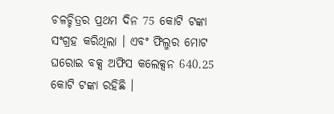ଚଳଚ୍ଚିତ୍ରର ପ୍ରଥମ ଦିନ 75 କୋଟି ଟଙ୍କା ସଂଗ୍ରହ କରିଥିଲା । ଏବଂ ଫିଲ୍ମର ମୋଟ ଘରୋଇ ବକ୍ସ ଅଫିସ କଲେକ୍ସନ 640.25 କୋଟି ଟଙ୍କା ରହିଛି ।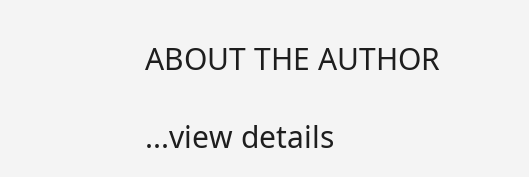ABOUT THE AUTHOR

...view details